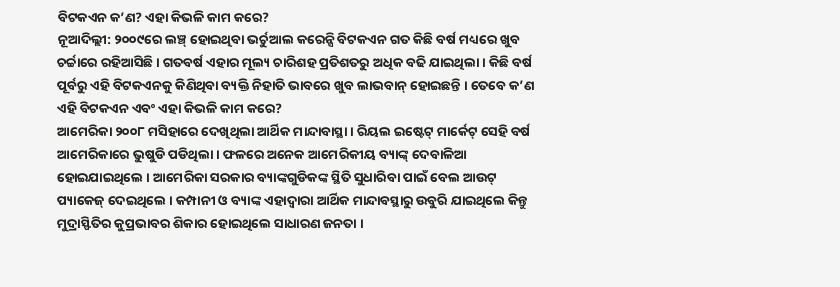ବିଟକଏନ କ’ଣ? ଏହା କିଭଳି କାମ କରେ?
ନୂଆଦିଲ୍ଲୀ: ୨୦୦୯ରେ ଲଞ୍ଚ୍ ହୋଇଥିବା ଭର୍ଚୁଆଲ କରେନ୍ସି ବିଟକଏନ ଗତ କିଛି ବର୍ଷ ମଧ୍ୟରେ ଖୁବ ଚର୍ଚ୍ଚାରେ ରହିଆସିଛି । ଗତବର୍ଷ ଏହାର ମୂଲ୍ୟ ଚାରିଶହ ପ୍ରତିଶତରୁ ଅଧିକ ବଢି ଯାଇଥିଲା । କିଛି ବର୍ଷ ପୂର୍ବରୁ ଏହି ବିଟକଏନକୁ କିଣିଥିବା ବ୍ୟକ୍ତି ନିହାତି ଭାବରେ ଖୁବ ଲାଭବାନ୍ ହୋଇଛନ୍ତି । ତେବେ କ’ଣ ଏହି ବିଟକଏନ ଏବଂ ଏହା କିଭଳି କାମ କରେ?
ଆମେରିକା ୨୦୦୮ ମସିହାରେ ଦେଖିଥିଲା ଆର୍ଥିକ ମାନ୍ଦାବାସ୍ଥା । ରିୟଲ ଇଷ୍ଟେଟ୍ ମାର୍କେଟ୍ ସେହି ବର୍ଷ ଆମେରିକାରେ ଭୁଷୁଡି ପଡିଥିଲା । ଫଳରେ ଅନେକ ଆମେରିକୀୟ ବ୍ୟାଙ୍କ୍ ଦେବାଳିଆ ହୋଇଯାଇଥିଲେ । ଆମେରିକା ସରକାର ବ୍ୟାଙ୍କଗୁଡିକଙ୍କ ସ୍ଥିତି ସୁଧାରିବା ପାଇଁ ବେଲ ଆଉଟ୍ ପ୍ୟାକେଜ୍ ଦେଇଥିଲେ । କମ୍ପାନୀ ଓ ବ୍ୟାଙ୍କ ଏହାଦ୍ୱାରା ଆର୍ଥିକ ମାନ୍ଦାବସ୍ଥାରୁ ଉବୁରି ଯାଇଥିଲେ କିନ୍ତୁ ମୁଦ୍ରାସ୍ଫିତିର କୁପ୍ରଭାବର ଶିକାର ହୋଇଥିଲେ ସାଧାରଣ ଜନତା ।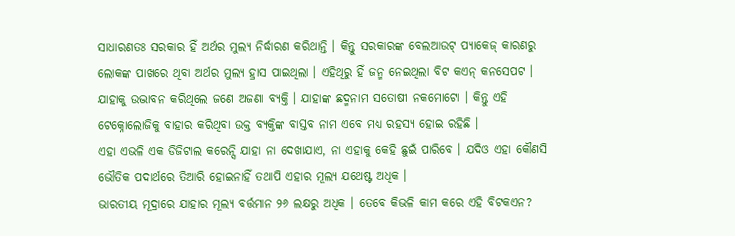ସାଧାରଣତଃ ସରକାର ହିଁ ଅର୍ଥର ମୁଲ୍ୟ ନିର୍ଦ୍ଧାରଣ କରିଥାନ୍ତି । କିନ୍ତୁ ସରକାରଙ୍କ ବେଲଆଉଟ୍ ପ୍ୟାକେଜ୍ କାରଣରୁ ଲୋକଙ୍କ ପାଖରେ ଥିବା ଅର୍ଥର ମୁଲ୍ୟ ହ୍ରାସ ପାଇଥିଲା । ଏହିଥିରୁ ହିଁ ଜନ୍ମ ନେଇଥିଲା ବିଟ କଏନ୍ କନସେପଟ ।
ଯାହାକୁ ଉଦ୍ଭାବନ କରିଥିଲେ ଜଣେ ଅଜଣା ବ୍ୟକ୍ତି । ଯାହାଙ୍କ ଛଦ୍ମନାମ ସତୋଷୀ ନକମୋଟୋ । କିନ୍ତୁ ଏହି ଟେକ୍ନୋଲୋଜିକୁ ବାହାର କରିଥିବା ଉକ୍ତ ବ୍ୟକ୍ତିଙ୍କ ବାସ୍ତବ ନାମ ଏବେ ମଧ୍ୟ ରହସ୍ୟ ହୋଇ ରହିଛି ।
ଏହା ଏଭଳି ଏକ ଡିଜିଟାଲ କରେନ୍ସି ଯାହା ନା ଦେଖାଯାଏ, ନା ଏହାକୁ କେହି ଛୁଇଁ ପାରିବେ । ଯଦିଓ ଏହା କୌଣସି ଭୌତିକ ପଦାର୍ଥରେ ତିଆରି ହୋଇନାହିଁ ତଥାପି ଏହାର ମୂଲ୍ୟ ଯଥେଷ୍ଟ ଅଧିକ ।
ଭାରତୀୟ ମୂଦ୍ରାରେ ଯାହାର ମୂଲ୍ୟ ବର୍ତ୍ତମାନ ୨୬ ଲକ୍ଷରୁ ଅଧିକ । ତେବେ କିଭଳି କାମ କରେ ଏହି ବିଟକଏନ?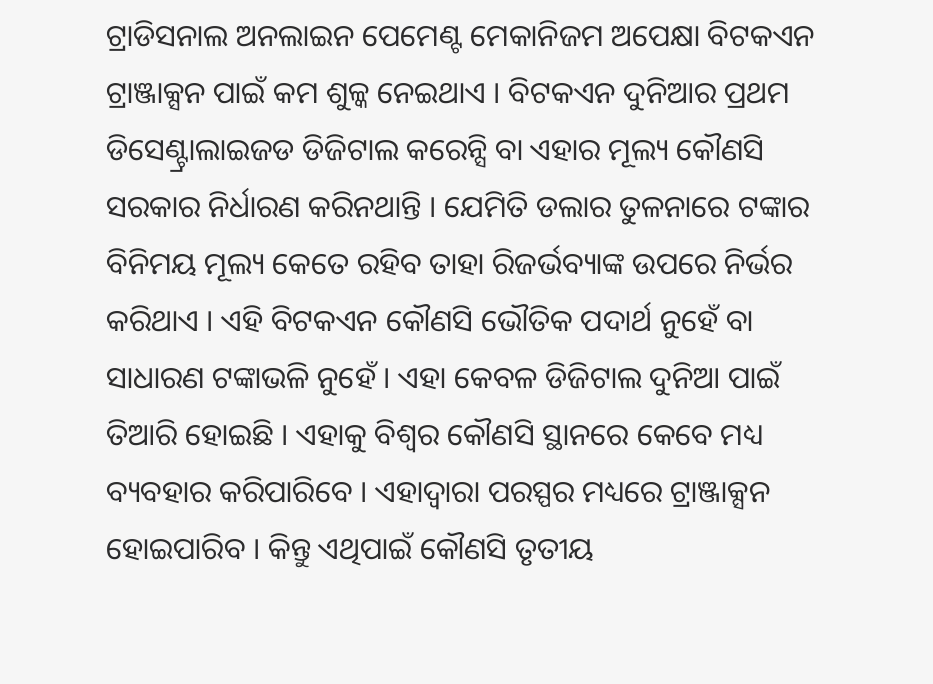ଟ୍ରାଡିସନାଲ ଅନଲାଇନ ପେମେଣ୍ଟ ମେକାନିଜମ ଅପେକ୍ଷା ବିଟକଏନ ଟ୍ରାଞ୍ଜାକ୍ସନ ପାଇଁ କମ ଶୁଳ୍କ ନେଇଥାଏ । ବିଟକଏନ ଦୁନିଆର ପ୍ରଥମ ଡିସେଣ୍ଟ୍ରାଲାଇଜଡ ଡିଜିଟାଲ କରେନ୍ସି ବା ଏହାର ମୂଲ୍ୟ କୌଣସି ସରକାର ନିର୍ଧାରଣ କରିନଥାନ୍ତି । ଯେମିତି ଡଲାର ତୁଳନାରେ ଟଙ୍କାର ବିନିମୟ ମୂଲ୍ୟ କେତେ ରହିବ ତାହା ରିଜର୍ଭବ୍ୟାଙ୍କ ଉପରେ ନିର୍ଭର କରିଥାଏ । ଏହି ବିଟକଏନ କୌଣସି ଭୌତିକ ପଦାର୍ଥ ନୁହେଁ ବା ସାଧାରଣ ଟଙ୍କାଭଳି ନୁହେଁ । ଏହା କେବଳ ଡିଜିଟାଲ ଦୁନିଆ ପାଇଁ ତିଆରି ହୋଇଛି । ଏହାକୁ ବିଶ୍ୱର କୌଣସି ସ୍ଥାନରେ କେବେ ମଧ୍ୟ ବ୍ୟବହାର କରିପାରିବେ । ଏହାଦ୍ୱାରା ପରସ୍ପର ମଧ୍ୟରେ ଟ୍ରାଞ୍ଜାକ୍ସନ ହୋଇପାରିବ । କିନ୍ତୁ ଏଥିପାଇଁ କୌଣସି ତୃତୀୟ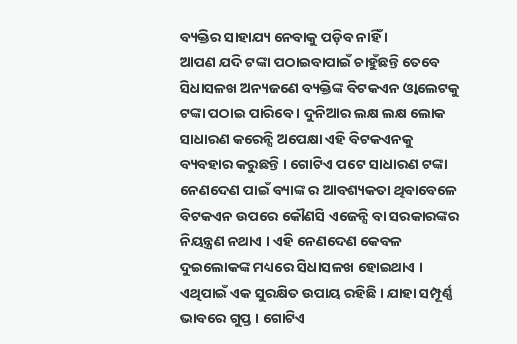ବ୍ୟକ୍ତିର ସାହାଯ୍ୟ ନେବାକୁ ପଡ଼ିବ ନାହିଁ ।
ଆପଣ ଯଦି ଟଙ୍କା ପଠାଇବାପାଇଁ ଚାହୁଁଛନ୍ତି ତେବେ ସିଧାସଳଖ ଅନ୍ୟଜଣେ ବ୍ୟକ୍ତିଙ୍କ ବିଟକଏନ ଓ୍ୱାଲେଟକୁ ଟଙ୍କା ପଠାଇ ପାରିବେ । ଦୁନିଆର ଲକ୍ଷ ଲକ୍ଷ ଲୋକ ସାଧାରଣ କରେନ୍ସି ଅପେକ୍ଷା ଏହି ବିଟକଏନକୁ ବ୍ୟବହାର କରୁଛନ୍ତି । ଗୋଟିଏ ପଟେ ସାଧାରଣ ଟଙ୍କା ନେଣଦେଣ ପାଇଁ ବ୍ୟାଙ୍କ ର ଆବଶ୍ୟକତା ଥିବାବେଳେ ବିଟକଏନ ଉପରେ କୌଣସି ଏଜେନ୍ସି ବା ସରକାରଙ୍କର ନିୟନ୍ତ୍ରଣ ନଥାଏ । ଏହି ନେଣଦେଣ କେବଳ ଦୁଇଲୋକଙ୍କ ମଧ୍ୟରେ ସିଧାସଳଖ ହୋଇଥାଏ । ଏଥିପାଇଁ ଏକ ସୁରକ୍ଷିତ ଉପାୟ ରହିଛି । ଯାହା ସମ୍ପୂର୍ଣ୍ଣ ଭାବରେ ଗୁପ୍ତ । ଗୋଟିଏ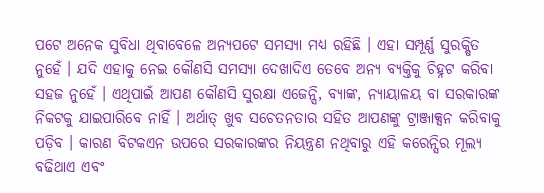ପଟେ ଅନେକ ସୁବିଧା ଥିବାବେଳେ ଅନ୍ୟପଟେ ସମସ୍ୟା ମଧ୍ୟ ରହିଛି । ଏହା ସମ୍ପୂର୍ଣ୍ଣ ସୁରକ୍ଷିତ ନୁହେଁ । ଯଦି ଏହାକୁ ନେଇ କୌଣସି ସମସ୍ୟା ଦେଖାଦିଏ ତେବେ ଅନ୍ୟ ବ୍ୟକ୍ତିକୁ ଚିହ୍ନଟ କରିବା ସହଜ ନୁହେଁ । ଏଥିପାଇଁ ଆପଣ କୌଣସି ସୁରକ୍ଷା ଏଜେନ୍ସି, ବ୍ୟାଙ୍କ, ନ୍ୟାୟାଳୟ ବା ସରକାରଙ୍କ ନିକଟକୁ ଯାଇପାରିବେ ନାହିଁ । ଅର୍ଥାତ୍ ଖୁବ ସଚେତନତାର ସହିତ ଆପଣଙ୍କୁ ଟ୍ରାଞ୍ଜାକ୍ସନ କରିବାକୁ ପଡ଼ିବ । କାରଣ ବିଟକଏନ ଉପରେ ସରକାରଙ୍କର ନିୟନ୍ତ୍ରଣ ନଥିବାରୁ ଏହି କରେନ୍ସିର ମୂଲ୍ୟ ବଢିଥାଏ ଏବଂ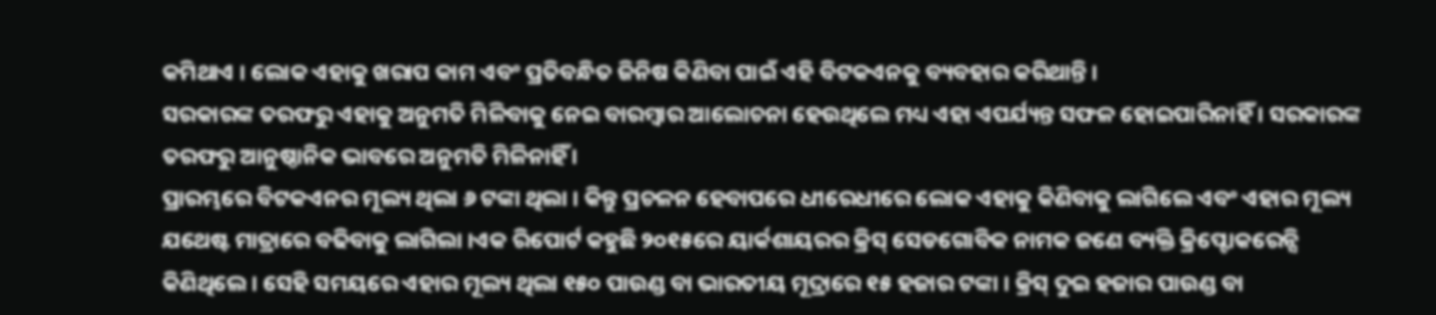କମିଥାଏ । ଲୋକ ଏହାକୁ ଖରାପ କାମ ଏବଂ ପ୍ରତିବନ୍ଧିତ ଜିନିଷ କିଣିବା ପାଇଁ ଏହି ବିଟକଏନକୁ ବ୍ୟବହାର କରିଥାନ୍ତି ।
ସରକାରଙ୍କ ତରଫରୁ ଏହାକୁ ଅନୁମତି ମିଳିବାକୁ ନେଇ ବାରମ୍ବାର ଆଲୋଚନା ହେଉଥିଲେ ମଧ୍ୟ ଏହା ଏପର୍ଯ୍ୟନ୍ତ ସଫଳ ହୋଇପାରିନାହିଁ । ସରକାରଙ୍କ ତରଫରୁ ଆନୁଷ୍ଠାନିକ ଭାବରେ ଅନୁମତି ମିଳିନାହିଁ ।
ପ୍ରାରମ୍ଭରେ ବିଟକଏନର ମୂଲ୍ୟ ଥିଲା ୬ ଟଙ୍କା ଥିଲା । କିନ୍ତୁ ପ୍ରଚଳନ ହେବାପରେ ଧୀରେଧୀରେ ଲୋକ ଏହାକୁ କିଣିବାକୁ ଲାଗିଲେ ଏବଂ ଏହାର ମୂଲ୍ୟ ଯଥେଷ୍ଟ ମାତ୍ରାରେ ବଢିବାକୁ ଲାଗିଲା ।ଏକ ରିପୋର୍ଟ କହୁଛି ୨୦୧୫ରେ ୟାର୍କଶାୟରର କ୍ରିସ୍ ସେଡଗୋବିକ ନାମକ ଜଣେ ବ୍ୟକ୍ତି କ୍ରିପ୍ଟୋକରେନ୍ସି କିଣିଥିଲେ । ସେହି ସମୟରେ ଏହାର ମୂଲ୍ୟ ଥିଲା ୧୫୦ ପାଉଣ୍ଡ ବା ଭାରତୀୟ ମୂଦ୍ରାରେ ୧୫ ହଜାର ଟଙ୍କା । କ୍ରିସ୍ ଦୁଇ ହଜାର ପାଉଣ୍ଡ ବା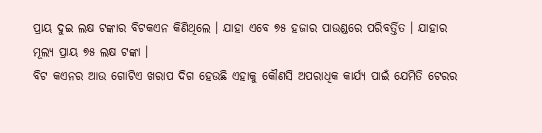ପ୍ରାୟ ଦୁଇ ଲକ୍ଷ ଟଙ୍କାର ବିଟକଏନ କିଣିଥିଲେ । ଯାହା ଏବେ ୭୫ ହଜାର ପାଉଣ୍ଡରେ ପରିବର୍ତ୍ତିତ । ଯାହାର ମୂଲ୍ୟ ପ୍ରାୟ ୭୫ ଲକ୍ଷ ଟଙ୍କା ।
ବିଟ କଏନର ଆଉ ଗୋଟିଏ ଖରାପ ଦିଗ ହେଉଛି ଏହାକୁ କୌଣସି ଅପରାଧିକ କାର୍ଯ୍ୟ ପାଇଁ ଯେମିତି ଟେରର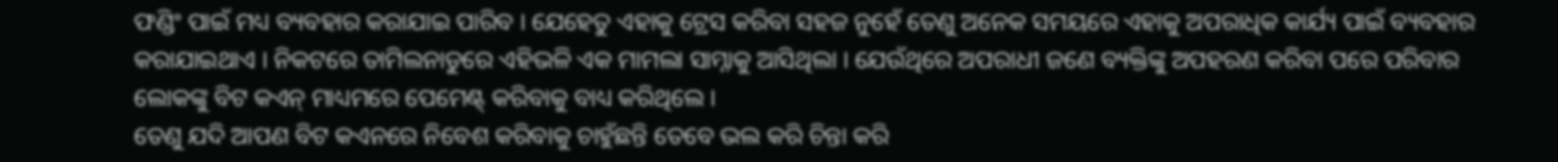ଫଣ୍ଡିଂ ପାଇଁ ମଧ୍ୟ ବ୍ୟବହାର କରାଯାଇ ପାରିବ । ଯେହେତୁ ଏହାକୁ ଟ୍ରେସ କରିବା ସହଜ ନୁହେଁ ତେଣୁ ଅନେକ ସମୟରେ ଏହାକୁ ଅପରାଧିକ କାର୍ଯ୍ୟ ପାଇଁ ବ୍ୟବହାର କରାଯାଇଥାଏ । ନିକଟରେ ତାମିଲନାଡୁରେ ଏହିଭଳି ଏକ ମାମଲା ସାମ୍ନାକୁ ଆସିଥିଲା । ଯେଉଁଥିରେ ଅପରାଧୀ ଜଣେ ବ୍ୟକ୍ତିଙ୍କୁ ଅପହରଣ କରିବା ପରେ ପରିବାର ଲୋକଙ୍କୁ ବିଟ କଏନ୍ ମାଧ୍ୟମରେ ପେମେଣ୍ଟ୍ କରିବାକୁ ବାଧ୍ୟ କରିଥିଲେ ।
ତେଣୁ ଯଦି ଆପଣ ବିଟ କଏନରେ ନିବେଶ କରିବାକୁ ଚାହୁଁଛନ୍ତି ତେବେ ଭଲ କରି ଚିନ୍ତା କରି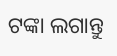ଟଙ୍କା ଲଗାନ୍ତୁ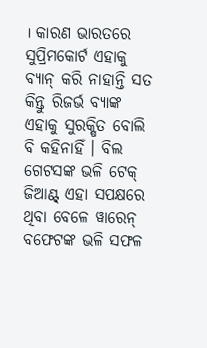। କାରଣ ଭାରତରେ ସୁପ୍ରିମକୋର୍ଟ ଏହାକୁ ବ୍ୟାନ୍ କରି ନାହାନ୍ତି ସତ କିନ୍ତୁ ରିଜର୍ଭ ବ୍ୟାଙ୍କ ଏହାକୁ ସୁରକ୍ଷିତ ବୋଲି ବି କହିନାହିଁ । ବିଲ ଗେଟସଙ୍କ ଭଳି ଟେକ୍ ଜିଆଣ୍ଟ୍ ଏହା ସପକ୍ଷରେ ଥିବା ବେଳେ ୱାରେନ୍ ବଫେଟଙ୍କ ଭଳି ସଫଳ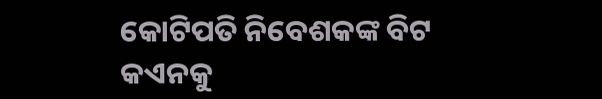କୋଟିପତି ନିବେଶକଙ୍କ ବିଟ କଏନକୁ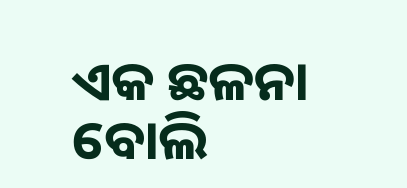ଏକ ଛଳନା ବୋଲି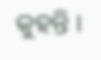କୁହନ୍ତି ।